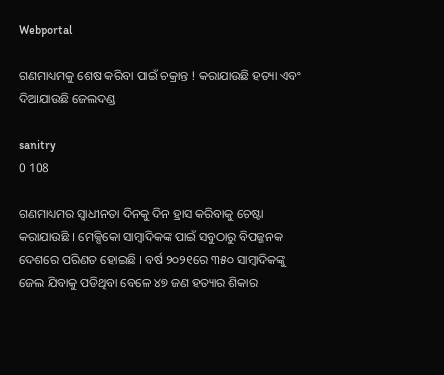Webportal

ଗଣମାଧ୍ୟମକୁ ଶେଷ କରିବା ପାଇଁ ଚକ୍ରାନ୍ତ ! କରାଯାଉଛି ହତ୍ୟା ଏବଂ ଦିଆଯାଉଛି ଜେଲଦଣ୍ଡ

sanitry
0 108

ଗଣମାଧ୍ୟମର ସ୍ୱାଧୀନତା ଦିନକୁ ଦିନ ହ୍ରାସ କରିବାକୁ ଚେଷ୍ଟା କରାଯାଉଛି । ମେକ୍ସିକୋ ସାମ୍ବାଦିକଙ୍କ ପାଇଁ ସବୁଠାରୁ ବିପଜ୍ଜନକ ଦେଶରେ ପରିଣତ ହୋଇଛି । ବର୍ଷ ୨୦୨୧ରେ ୩୫୦ ସାମ୍ବାଦିକଙ୍କୁ ଜେଲ ଯିବାକୁ ପଡିଥିବା ବେଳେ ୪୭ ଜଣ ହତ୍ୟାର ଶିକାର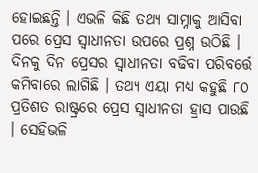ହୋଇଛନ୍ତି । ଏଭଳି କିଛି ତଥ୍ୟ ସାମ୍ନାକୁ ଆସିବା ପରେ ପ୍ରେସ ସ୍ୱାଧୀନତା ଉପରେ ପ୍ରଶ୍ନ ଉଠିଛି । ଦିନକୁ ଦିନ ପ୍ରେସର ସ୍ୱାଧୀନତା ବଢିବା ପରିବର୍ତ୍ତେ କମିବାରେ ଲାଗିଛି । ତଥ୍ୟ ଏୟା ମଧ୍ୟ କହୁଛି ୮୦ ପ୍ରତିଶତ ରାଷ୍ଟ୍ରରେ ପ୍ରେସ ସ୍ୱାଧୀନତା ହ୍ରାସ ପାଉଛି । ସେହିଭଳି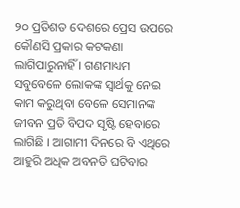୨୦ ପ୍ରତିଶତ ଦେଶରେ ପ୍ରେସ ଉପରେ କୌଣସି ପ୍ରକାର କଟକଣା ଲାଗିପାରୁନାହିଁ । ଗଣମାଧ୍ୟମ ସବୁବେଳେ ଲୋକଙ୍କ ସ୍ୱାର୍ଥକୁ ନେଇ କାମ କରୁଥିବା ବେଳେ ସେମାନଙ୍କ ଜୀବନ ପ୍ରତି ବିପଦ ସୃଷ୍ଟି ହେବାରେ ଲାଗିଛି । ଆଗାମୀ ଦିନରେ ବି ଏଥିରେ ଆହୁରି ଅଧିକ ଅବନତି ଘଟିବାର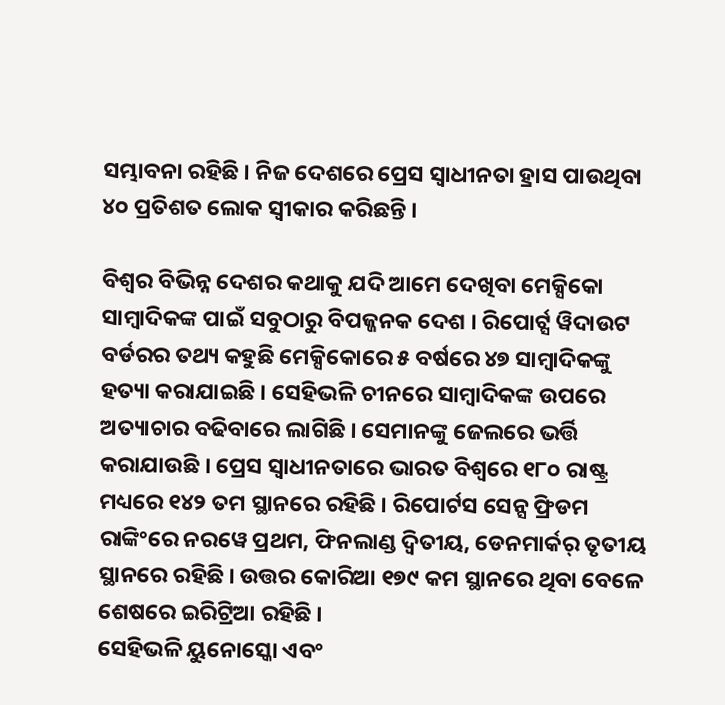ସମ୍ଭାବନା ରହିଛି । ନିଜ ଦେଶରେ ପ୍ରେସ ସ୍ୱାଧୀନତା ହ୍ରାସ ପାଉଥିବା ୪୦ ପ୍ରତିଶତ ଲୋକ ସ୍ୱୀକାର କରିଛନ୍ତି ।

ବିଶ୍ୱର ବିଭିନ୍ନ ଦେଶର କଥାକୁ ଯଦି ଆମେ ଦେଖିବା ମେକ୍ସିକୋ ସାମ୍ବାଦିକଙ୍କ ପାଇଁ ସବୁଠାରୁ ବିପଜ୍ଜନକ ଦେଶ । ରିପୋର୍ଟ୍ସ ୱିଦାଉଟ ବର୍ଡରର ତଥ୍ୟ କହୁଛି ମେକ୍ସିକୋରେ ୫ ବର୍ଷରେ ୪୭ ସାମ୍ବାଦିକଙ୍କୁ ହତ୍ୟା କରାଯାଇଛି । ସେହିଭଳି ଚୀନରେ ସାମ୍ବାଦିକଙ୍କ ଉପରେ ଅତ୍ୟାଚାର ବଢିବାରେ ଲାଗିଛି । ସେମାନଙ୍କୁ ଜେଲରେ ଭର୍ତ୍ତି କରାଯାଉଛି । ପ୍ରେସ ସ୍ୱାଧୀନତାରେ ଭାରତ ବିଶ୍ୱରେ ୧୮୦ ରାଷ୍ଟ୍ର ମଧ୍ୟରେ ୧୪୨ ତମ ସ୍ଥାନରେ ରହିଛି । ରିପୋର୍ଟସ ସେନ୍ସ ଫ୍ରିଡମ ରାଙ୍କିଂରେ ନରୱେ ପ୍ରଥମ, ଫିନଲାଣ୍ଡ ଦ୍ୱିତୀୟ, ଡେନମାର୍କର୍ ତୃତୀୟ ସ୍ଥାନରେ ରହିଛି । ଉତ୍ତର କୋରିଆ ୧୭୯ କମ ସ୍ଥାନରେ ଥିବା ବେଳେ ଶେଷରେ ଇରିଟ୍ରିଆ ରହିଛି ।
ସେହିଭଳି ୟୁନୋସ୍କୋ ଏବଂ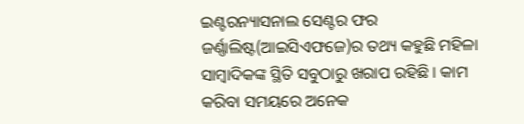ଇଣ୍ଟରନ୍ୟାସନାଲ ସେଣ୍ଟର ଫର ଜର୍ଣ୍ଣାଲିଷ୍ଟ(ଆଇସିଏଫଜେ)ର ତଥ୍ୟ କହୁଛି ମହିଳା ସାମ୍ବାଦିକଙ୍କ ସ୍ଥିତି ସବୁଠାରୁ ଖରାପ ରହିଛି । କାମ କରିବା ସମୟରେ ଅନେକ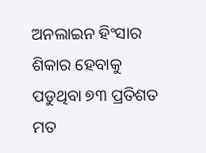ଅନଲାଇନ ହିଂସାର ଶିକାର ହେବାକୁ ପଡୁଥିବା ୭୩ ପ୍ରତିଶତ ମତ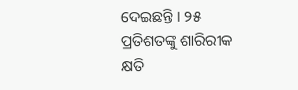ଦେଇଛନ୍ତି । ୨୫ ପ୍ରତିଶତଙ୍କୁ ଶାରିରୀକ କ୍ଷତି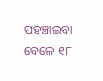ପହଞ୍ଚାଇବା ବେଳେ ୧୮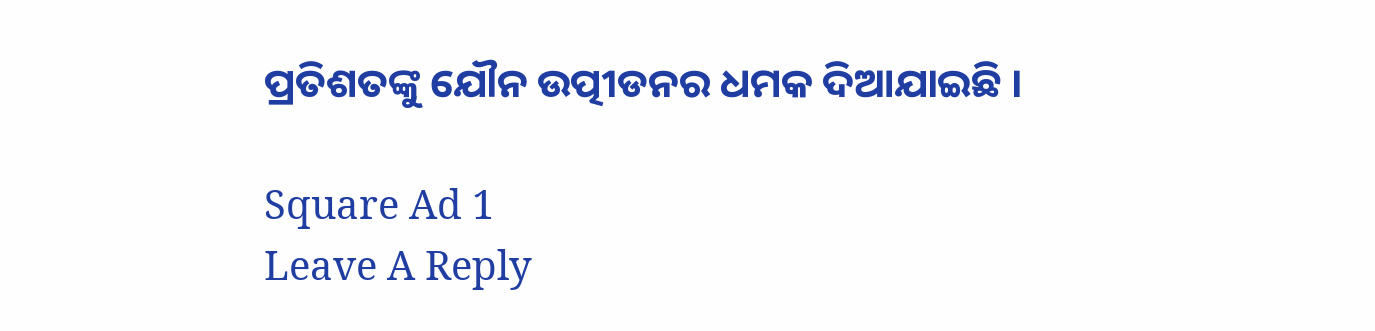ପ୍ରତିଶତଙ୍କୁ ଯୌନ ଉତ୍ପୀଡନର ଧମକ ଦିଆଯାଇଛି ।

Square Ad 1
Leave A Reply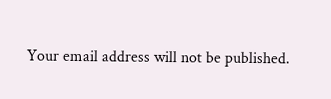Your email address will not be published.